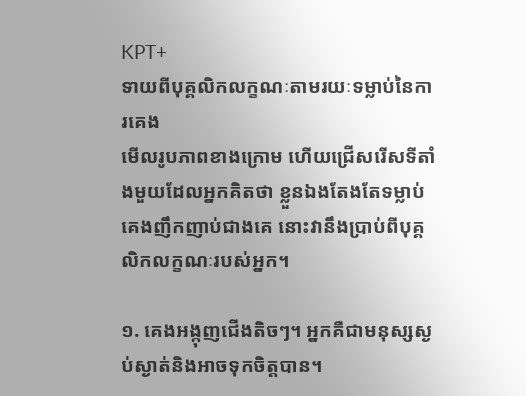KPT+
ទាយពីបុគ្គលិកលក្ខណៈតាមរយៈទម្លាប់នៃការគេង
មើលរូបភាពខាងក្រោម ហើយជ្រើសរើសទីតាំងមួយដែលអ្នកគិតថា ខ្លួនឯងតែងតែទម្លាប់គេងញឹកញាប់ជាងគេ នោះវានឹងប្រាប់ពីបុគ្គលិកលក្ខណៈរបស់អ្នក។

១. គេងអង្កុញជើងតិចៗ។ អ្នកគឺជាមនុស្សស្ងប់ស្ងាត់និងអាចទុកចិត្តបាន។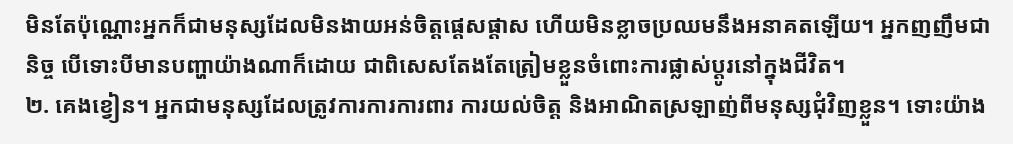មិនតែប៉ុណ្ណោះអ្នកក៏ជាមនុស្សដែលមិនងាយអន់ចិត្តផ្ដេសផ្ដាស ហើយមិនខ្លាចប្រឈមនឹងអនាគតឡើយ។ អ្នកញញឹមជានិច្ច បើទោះបីមានបញ្ហាយ៉ាងណាក៏ដោយ ជាពិសេសតែងតែត្រៀមខ្លួនចំពោះការផ្លាស់ប្តូរនៅក្នុងជីវិត។
២. គេងខ្វៀន។ អ្នកជាមនុស្សដែលត្រូវការការការពារ ការយល់ចិត្ត និងអាណិតស្រឡាញ់ពីមនុស្សជុំវិញខ្លួន។ ទោះយ៉ាង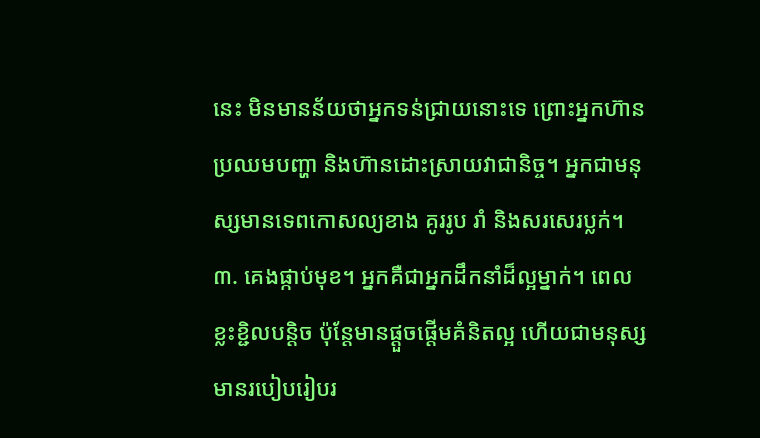នេះ មិនមានន័យថាអ្នកទន់ជ្រាយនោះទេ ព្រោះអ្នកហ៊ានប្រឈមបញ្ហា និងហ៊ានដោះស្រាយវាជានិច្ច។ អ្នកជាមនុស្សមានទេពកោសល្យខាង គូររូប រាំ និងសរសេរប្លក់។
៣. គេងផ្កាប់មុខ។ អ្នកគឺជាអ្នកដឹកនាំដ៏ល្អម្នាក់។ ពេលខ្លះខ្ជិលបន្តិច ប៉ុន្តែមានផ្តួចផ្តើមគំនិតល្អ ហើយជាមនុស្សមានរបៀបរៀបរ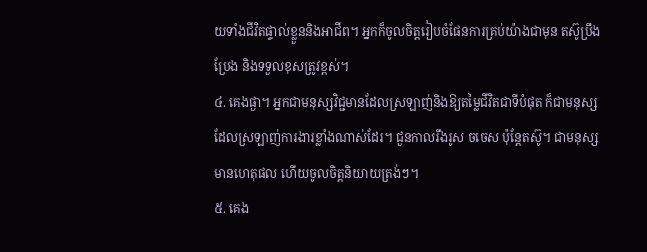យទាំងជីវិតផ្ទាល់ខ្លួននិងអាជីព។ អ្នកក៏ចូលចិត្តរៀបចំផែនការគ្រប់យ៉ាងជាមុន តស៊ូប្រឹងប្រែង និងទទួលខុសត្រូវខ្ពស់។
៤. គេងផ្ងា។ អ្នកជាមនុស្សវិជ្ជមានដែលស្រឡាញ់និងឱ្យតម្លៃជីវិតជាទីបំផុត ក៏ជាមនុស្សដែលស្រឡាញ់ការងារខ្លាំងណាស់ដែរ។ ជួនកាលរឹងរូស ចចេស ប៉ុន្តែតស៊ូ។ ជាមនុស្សមានហេតុផល ហើយចូលចិត្តនិយាយត្រង់ៗ។
៥. គេង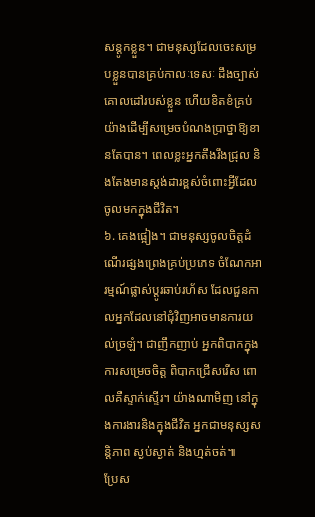សន្ដូកខ្លួន។ ជាមនុស្សដែលចេះសម្របខ្លួនបានគ្រប់កាលៈទេសៈ ដឹងច្បាស់គោលដៅរបស់ខ្លួន ហើយខិតខំគ្រប់យ៉ាងដើម្បីសម្រេចបំណងប្រាថ្នាឱ្យខានតែបាន។ ពេលខ្លះអ្នកតឹងរឹងជ្រុល និងតែងមានស្ដង់ដារខ្ពស់ចំពោះអ្វីដែលចូលមកក្នុងជីវិត។
៦. គេងផ្អៀង។ ជាមនុស្សចូលចិត្តដំណើរផ្សងព្រេងគ្រប់ប្រភេទ ចំណែកអារម្មណ៍ផ្លាស់ប្តូរឆាប់រហ័ស ដែលជួនកាលអ្នកដែលនៅជុំវិញអាចមានការយល់ច្រឡំ។ ជាញឹកញាប់ អ្នកពិបាកក្នុងការសម្រេចចិត្ត ពិបាកជ្រើសរើស ពោលគឺស្ទាក់ស្ទើរ។ យ៉ាងណាមិញ នៅក្នុងការងារនិងក្នុងជីវិត អ្នកជាមនុស្សសន្តិភាព ស្ងប់ស្ងាត់ និងហ្មត់ចត់៕
ប្រែស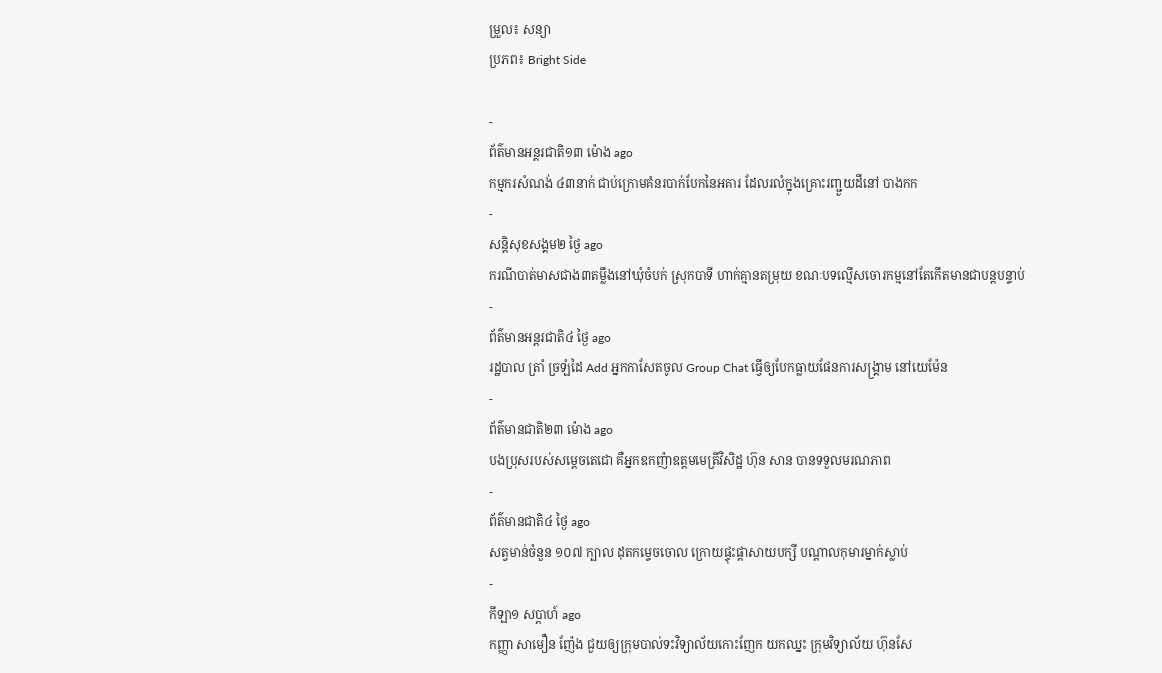ម្រួល៖ សន្យា
ប្រភព៖ Bright Side

-
ព័ត៌មានអន្ដរជាតិ១៣ ម៉ោង ago
កម្មករសំណង់ ៤៣នាក់ ជាប់ក្រោមគំនរបាក់បែកនៃអគារ ដែលរលំក្នុងគ្រោះរញ្ជួយដីនៅ បាងកក
-
សន្តិសុខសង្គម២ ថ្ងៃ ago
ករណីបាត់មាសជាង៣តម្លឹងនៅឃុំចំបក់ ស្រុកបាទី ហាក់គ្មានតម្រុយ ខណៈបទល្មើសចោរកម្មនៅតែកើតមានជាបន្តបន្ទាប់
-
ព័ត៌មានអន្ដរជាតិ៤ ថ្ងៃ ago
រដ្ឋបាល ត្រាំ ច្រឡំដៃ Add អ្នកកាសែតចូល Group Chat ធ្វើឲ្យបែកធ្លាយផែនការសង្គ្រាម នៅយេម៉ែន
-
ព័ត៌មានជាតិ២៣ ម៉ោង ago
បងប្រុសរបស់សម្ដេចតេជោ គឺអ្នកឧកញ៉ាឧត្តមមេត្រីវិសិដ្ឋ ហ៊ុន សាន បានទទួលមរណភាព
-
ព័ត៌មានជាតិ៤ ថ្ងៃ ago
សត្វមាន់ចំនួន ១០៧ ក្បាល ដុតកម្ទេចចោល ក្រោយផ្ទុះផ្ដាសាយបក្សី បណ្តាលកុមារម្នាក់ស្លាប់
-
កីឡា១ សប្តាហ៍ ago
កញ្ញា សាមឿន ញ៉ែង ជួយឲ្យក្រុមបាល់ទះវិទ្យាល័យកោះញែក យកឈ្នះ ក្រុមវិទ្យាល័យ ហ៊ុនសែ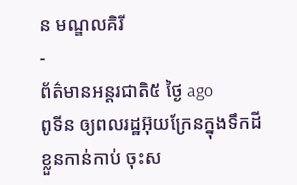ន មណ្ឌលគិរី
-
ព័ត៌មានអន្ដរជាតិ៥ ថ្ងៃ ago
ពូទីន ឲ្យពលរដ្ឋអ៊ុយក្រែនក្នុងទឹកដីខ្លួនកាន់កាប់ ចុះស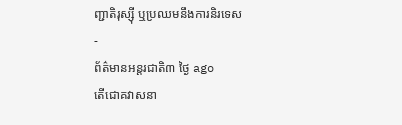ញ្ជាតិរុស្ស៊ី ឬប្រឈមនឹងការនិរទេស
-
ព័ត៌មានអន្ដរជាតិ៣ ថ្ងៃ ago
តើជោគវាសនា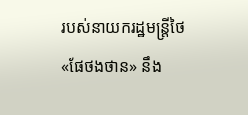របស់នាយករដ្ឋមន្ត្រីថៃ «ផែថងថាន» នឹង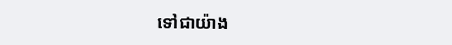ទៅជាយ៉ាង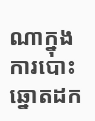ណាក្នុងការបោះឆ្នោតដក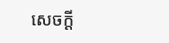សេចក្តី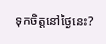ទុកចិត្តនៅថ្ងៃនេះ?